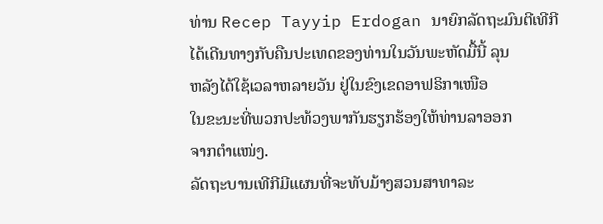ທ່ານ Recep Tayyip Erdogan ນາຍົກລັດຖະມົນຕີເທີກີ
ໄດ້ເດີນທາງກັບຄືນປະເທດຂອງທ່ານໃນວັນພະຫັດມື້ນີ້ ລຸນ
ຫລັງໄດ້ໃຊ້ເວລາຫລາຍວັນ ຢູ່ໃນຂົງເຂດອາຟຣິກາເໜືອ
ໃນຂະນະທີ່ພວກປະທ້ວງພາກັນຮຽກຮ້ອງໃຫ້ທ່ານລາອອກ
ຈາກຕໍາແໜ່ງ.
ລັດຖະບານເທີກີມີແຜນທີ່ຈະທັບມ້າງສວນສາທາລະ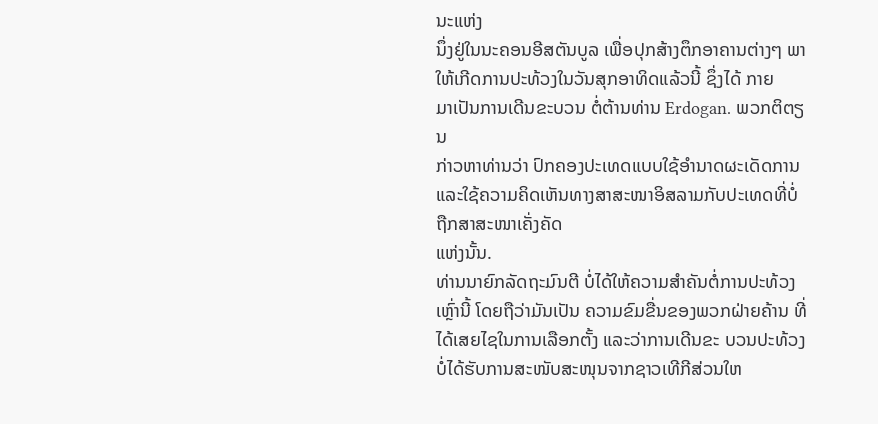ນະແຫ່ງ
ນຶ່ງຢູ່ໃນນະຄອນອີສຕັນບູລ ເພື່ອປຸກສ້າງຕຶກອາຄານຕ່າງໆ ພາໃຫ້ເກີດການປະທ້ວງໃນວັນສຸກອາທິດແລ້ວນີ້ ຊຶ່ງໄດ້ ກາຍ
ມາເປັນການເດີນຂະບວນ ຕໍ່ຕ້ານທ່ານ Erdogan. ພວກຕິຕຽນ
ກ່າວຫາທ່ານວ່າ ປົກຄອງປະເທດແບບໃຊ້ອໍານາດຜະເດັດການ ແລະໃຊ້ຄວາມຄິດເຫັນທາງສາສະໜາອິສລາມກັບປະເທດທີ່ບໍ່ຖືກສາສະໜາເຄັ່ງຄັດ
ແຫ່ງນັ້ນ.
ທ່ານນາຍົກລັດຖະມົນຕີ ບໍ່ໄດ້ໃຫ້ຄວາມສຳຄັນຕໍ່ການປະທ້ວງເຫຼົ່ານີ້ ໂດຍຖືວ່າມັນເປັນ ຄວາມຂົມຂື່ນຂອງພວກຝ່າຍຄ້ານ ທີ່ໄດ້ເສຍໄຊໃນການເລືອກຕັ້ງ ແລະວ່າການເດີນຂະ ບວນປະທ້ວງ ບໍ່ໄດ້ຮັບການສະໜັບສະໜຸນຈາກຊາວເທີກີສ່ວນໃຫ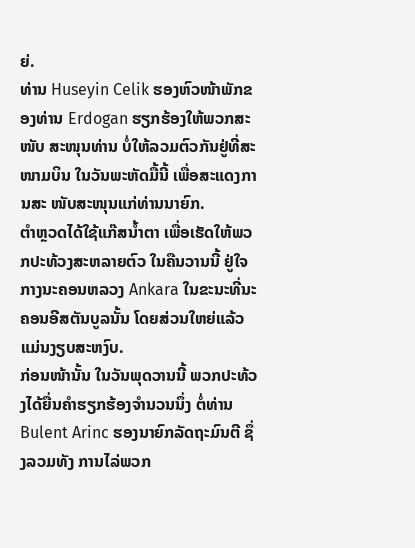ຍ່.
ທ່ານ Huseyin Celik ຮອງຫົວໜ້າພັກຂອງທ່ານ Erdogan ຮຽກຮ້ອງໃຫ້ພວກສະໜັບ ສະໜຸນທ່ານ ບໍ່ໃຫ້ລວມຕົວກັນຢູ່ທີ່ສະໜາມບິນ ໃນວັນພະຫັດມື້ນີ້ ເພື່ອສະແດງການສະ ໜັບສະໜຸນແກ່ທ່ານນາຍົກ.
ຕໍາຫຼວດໄດ້ໃຊ້ແກ໊ສນໍ້າຕາ ເພື່ອເຮັດໃຫ້ພວກປະທ້ວງສະຫລາຍຕົວ ໃນຄືນວານນີ້ ຢູ່ໃຈ ກາງນະຄອນຫລວງ Ankara ໃນຂະນະທີ່ນະຄອນອີສຕັນບູລນັ້ນ ໂດຍສ່ວນໃຫຍ່ແລ້ວ ແມ່ນງຽບສະຫງົບ.
ກ່ອນໜ້ານັ້ນ ໃນວັນພຸດວານນີ້ ພວກປະທ້ວງໄດ້ຍື່ນຄຳຮຽກຮ້ອງຈຳນວນນຶ່ງ ຕໍ່ທ່ານ Bulent Arinc ຮອງນາຍົກລັດຖະມົນຕີ ຊຶ່ງລວມທັງ ການໄລ່ພວກ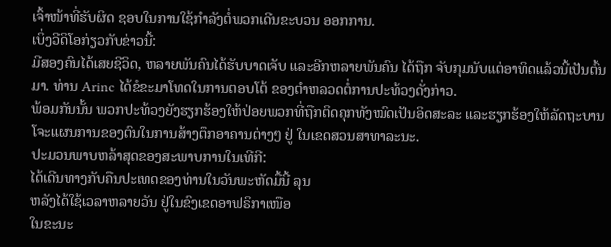ເຈົ້າໜ້າທີ່ຮັບຜິດ ຊອບໃນການໃຊ້ກໍາລັງຕໍ່ພວກເດີນຂະບວນ ອອກການ.
ເບິ່ງວີດິໂອກ່ຽວກັບຂ່າວນີ້:
ມີສອງຄົນໄດ້ເສຍຊີວິດ, ຫລາຍພັນຄົນໄດ້ຮັບບາດເຈັບ ແລະອີກຫລາຍພັນຄົນ ໄດ້ຖືກ ຈັບກຸມນັບແຕ່ອາທິດແລ້ວນີ້ເປັນຕົ້ນມາ. ທ່ານ Arinc ໄດ້ຂໍຂະມາໂທດໃນການຕອບໂຕ້ ຂອງຕໍາຫລວດຕໍ່ການປະທ້ວງດັ່ງກ່າວ.
ພ້ອມກັນນັ້ນ ພວກປະທ້ວງຍັງຮຽກຮ້ອງໃຫ້ປ່ອຍພວກທີ່ຖືກຕິດຄຸກທັງໝົດເປັນອິດສະລະ ແລະຮຽກຮ້ອງໃຫ້ລັດຖະບານ ໂຈະແຜນການຂອງຕົນໃນການສ້າງຕຶກອາຄານຕ່າງໆ ຢູ່ ໃນເຂດສວນສາທາລະນະ.
ປະມວນພາບຫລ້າສຸດຂອງສະພາບການໃນເທີກີ:
ໄດ້ເດີນທາງກັບຄືນປະເທດຂອງທ່ານໃນວັນພະຫັດມື້ນີ້ ລຸນ
ຫລັງໄດ້ໃຊ້ເວລາຫລາຍວັນ ຢູ່ໃນຂົງເຂດອາຟຣິກາເໜືອ
ໃນຂະນະ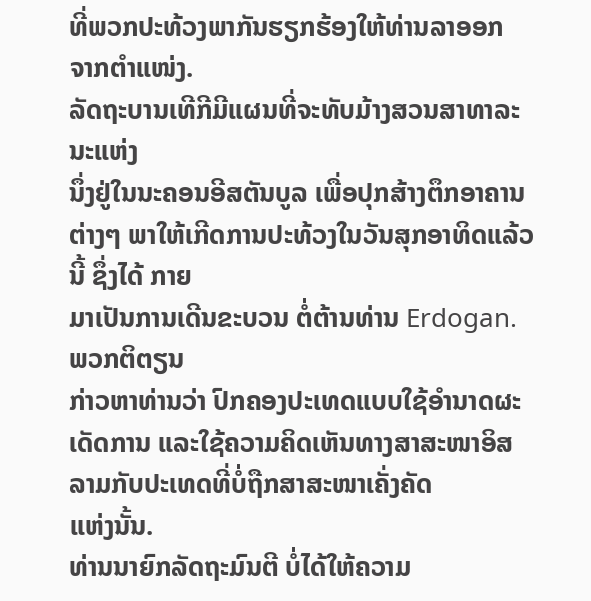ທີ່ພວກປະທ້ວງພາກັນຮຽກຮ້ອງໃຫ້ທ່ານລາອອກ
ຈາກຕໍາແໜ່ງ.
ລັດຖະບານເທີກີມີແຜນທີ່ຈະທັບມ້າງສວນສາທາລະນະແຫ່ງ
ນຶ່ງຢູ່ໃນນະຄອນອີສຕັນບູລ ເພື່ອປຸກສ້າງຕຶກອາຄານຕ່າງໆ ພາໃຫ້ເກີດການປະທ້ວງໃນວັນສຸກອາທິດແລ້ວນີ້ ຊຶ່ງໄດ້ ກາຍ
ມາເປັນການເດີນຂະບວນ ຕໍ່ຕ້ານທ່ານ Erdogan. ພວກຕິຕຽນ
ກ່າວຫາທ່ານວ່າ ປົກຄອງປະເທດແບບໃຊ້ອໍານາດຜະເດັດການ ແລະໃຊ້ຄວາມຄິດເຫັນທາງສາສະໜາອິສລາມກັບປະເທດທີ່ບໍ່ຖືກສາສະໜາເຄັ່ງຄັດ
ແຫ່ງນັ້ນ.
ທ່ານນາຍົກລັດຖະມົນຕີ ບໍ່ໄດ້ໃຫ້ຄວາມ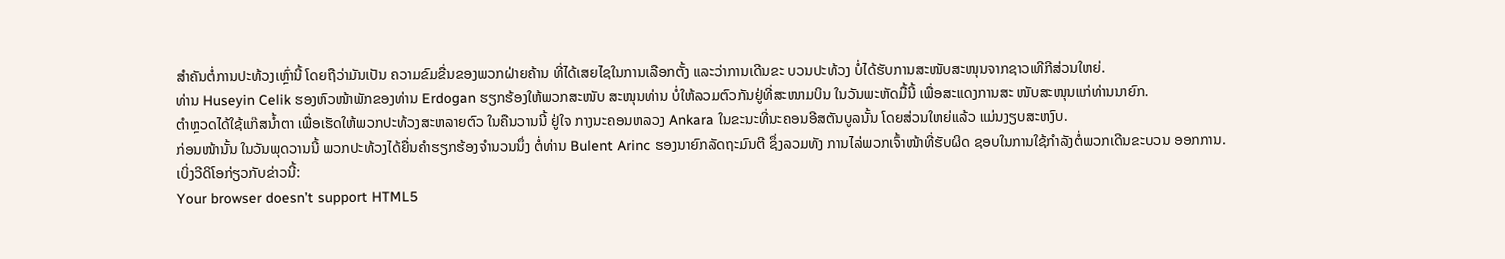ສຳຄັນຕໍ່ການປະທ້ວງເຫຼົ່ານີ້ ໂດຍຖືວ່າມັນເປັນ ຄວາມຂົມຂື່ນຂອງພວກຝ່າຍຄ້ານ ທີ່ໄດ້ເສຍໄຊໃນການເລືອກຕັ້ງ ແລະວ່າການເດີນຂະ ບວນປະທ້ວງ ບໍ່ໄດ້ຮັບການສະໜັບສະໜຸນຈາກຊາວເທີກີສ່ວນໃຫຍ່.
ທ່ານ Huseyin Celik ຮອງຫົວໜ້າພັກຂອງທ່ານ Erdogan ຮຽກຮ້ອງໃຫ້ພວກສະໜັບ ສະໜຸນທ່ານ ບໍ່ໃຫ້ລວມຕົວກັນຢູ່ທີ່ສະໜາມບິນ ໃນວັນພະຫັດມື້ນີ້ ເພື່ອສະແດງການສະ ໜັບສະໜຸນແກ່ທ່ານນາຍົກ.
ຕໍາຫຼວດໄດ້ໃຊ້ແກ໊ສນໍ້າຕາ ເພື່ອເຮັດໃຫ້ພວກປະທ້ວງສະຫລາຍຕົວ ໃນຄືນວານນີ້ ຢູ່ໃຈ ກາງນະຄອນຫລວງ Ankara ໃນຂະນະທີ່ນະຄອນອີສຕັນບູລນັ້ນ ໂດຍສ່ວນໃຫຍ່ແລ້ວ ແມ່ນງຽບສະຫງົບ.
ກ່ອນໜ້ານັ້ນ ໃນວັນພຸດວານນີ້ ພວກປະທ້ວງໄດ້ຍື່ນຄຳຮຽກຮ້ອງຈຳນວນນຶ່ງ ຕໍ່ທ່ານ Bulent Arinc ຮອງນາຍົກລັດຖະມົນຕີ ຊຶ່ງລວມທັງ ການໄລ່ພວກເຈົ້າໜ້າທີ່ຮັບຜິດ ຊອບໃນການໃຊ້ກໍາລັງຕໍ່ພວກເດີນຂະບວນ ອອກການ.
ເບິ່ງວີດິໂອກ່ຽວກັບຂ່າວນີ້:
Your browser doesn’t support HTML5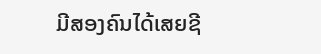ມີສອງຄົນໄດ້ເສຍຊີ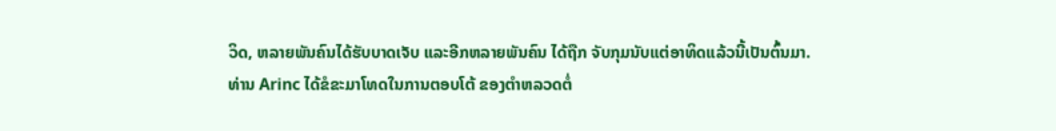ວິດ, ຫລາຍພັນຄົນໄດ້ຮັບບາດເຈັບ ແລະອີກຫລາຍພັນຄົນ ໄດ້ຖືກ ຈັບກຸມນັບແຕ່ອາທິດແລ້ວນີ້ເປັນຕົ້ນມາ. ທ່ານ Arinc ໄດ້ຂໍຂະມາໂທດໃນການຕອບໂຕ້ ຂອງຕໍາຫລວດຕໍ່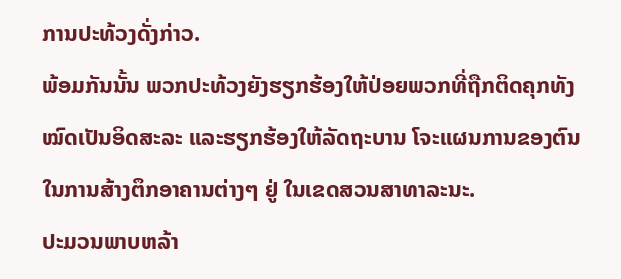ການປະທ້ວງດັ່ງກ່າວ.
ພ້ອມກັນນັ້ນ ພວກປະທ້ວງຍັງຮຽກຮ້ອງໃຫ້ປ່ອຍພວກທີ່ຖືກຕິດຄຸກທັງໝົດເປັນອິດສະລະ ແລະຮຽກຮ້ອງໃຫ້ລັດຖະບານ ໂຈະແຜນການຂອງຕົນໃນການສ້າງຕຶກອາຄານຕ່າງໆ ຢູ່ ໃນເຂດສວນສາທາລະນະ.
ປະມວນພາບຫລ້າ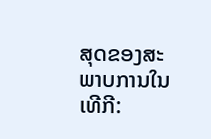ສຸດຂອງສະພາບການໃນເທີກີ: